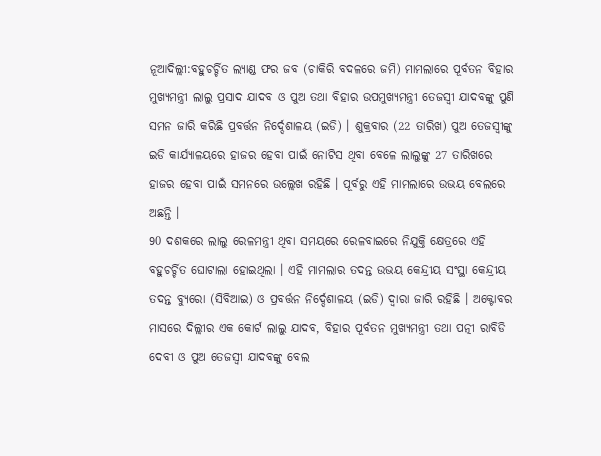ନୂଆଦିଲ୍ଲୀ:ବହୁଚର୍ଚ୍ଚିତ ଲ୍ୟାଣ୍ଡ ଫର ଜବ (ଚାକିରି ବଦଳରେ ଜମି) ମାମଲାରେ ପୂର୍ବତନ ବିହାର ମୁଖ୍ୟମନ୍ତ୍ରୀ ଲାଲୁ ପ୍ରସାଦ ଯାଦବ ଓ ପୁଅ ତଥା ବିହାର ଉପମୁଖ୍ୟମନ୍ତ୍ରୀ ତେଜସ୍ବୀ ଯାଦବଙ୍କୁ ପୁଣି ସମନ ଜାରି କରିଛି ପ୍ରବର୍ତ୍ତନ ନିର୍ଦ୍ଦେଶାଳୟ (ଇଡି) । ଶୁକ୍ରବାର (22 ତାରିଖ) ପୁଅ ତେଜସ୍ବୀଙ୍କୁ ଇଡି କାର୍ଯ୍ୟାଳୟରେ ହାଜର ହେବା ପାଇଁ ନୋଟିସ ଥିବା ବେଳେ ଲାଲୁଙ୍କୁ 27 ତାରିଖରେ ହାଜର ହେବା ପାଇଁ ସମନରେ ଉଲ୍ଲେଖ ରହିଛି । ପୂର୍ବରୁ ଏହି ମାମଲାରେ ଉଭୟ ବେଲରେ ଅଛନ୍ତି ।
90 ଦଶକରେ ଲାଲୁ ରେଳମନ୍ତ୍ରୀ ଥିବା ସମୟରେ ରେଳବାଇରେ ନିଯୁକ୍ତି କ୍ଷେତ୍ରରେ ଏହି ବହୁଚର୍ଚ୍ଚିତ ଘୋଟାଲା ହୋଇଥିଲା । ଏହି ମାମଲାର ତଦନ୍ତ ଉଭୟ କେନ୍ଦ୍ରୀୟ ସଂସ୍ଥା କେନ୍ଦ୍ରୀୟ ତଦନ୍ତ ବ୍ୟୁରୋ (ସିବିଆଇ) ଓ ପ୍ରବର୍ତ୍ତନ ନିର୍ଦ୍ଦେଶାଳୟ (ଇଡି) ଦ୍ବାରା ଜାରି ରହିଛି । ଅକ୍ଟୋବର ମାସରେ ଦିଲ୍ଲୀର ଏକ କୋର୍ଟ ଲାଲୁ ଯାଦବ, ବିହାର ପୂର୍ବତନ ମୁଖ୍ୟମନ୍ତ୍ରୀ ତଥା ପତ୍ନୀ ରାବିଡି ଦେବୀ ଓ ପୁଅ ତେଜସ୍ବୀ ଯାଦବଙ୍କୁ ବେଲ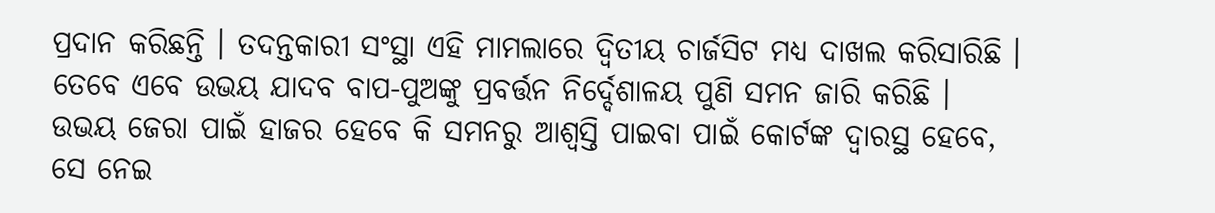ପ୍ରଦାନ କରିଛନ୍ତି । ତଦନ୍ତକାରୀ ସଂସ୍ଥା ଏହି ମାମଲାରେ ଦ୍ବିତୀୟ ଚାର୍ଜସିଟ ମଧ୍ୟ ଦାଖଲ କରିସାରିଛି । ତେବେ ଏବେ ଉଭୟ ଯାଦବ ବାପ-ପୁଅଙ୍କୁ ପ୍ରବର୍ତ୍ତନ ନିର୍ଦ୍ଦେଶାଳୟ ପୁଣି ସମନ ଜାରି କରିଛି । ଉଭୟ ଜେରା ପାଇଁ ହାଜର ହେବେ କି ସମନରୁ ଆଶ୍ବସ୍ତି ପାଇବା ପାଇଁ କୋର୍ଟଙ୍କ ଦ୍ବାରସ୍ଥ ହେବେ, ସେ ନେଇ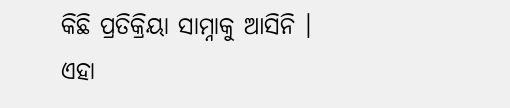କିଛି ପ୍ରତିକ୍ରିୟା ସାମ୍ନାକୁ ଆସିନି ।
ଏହା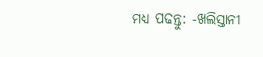ମଧ୍ୟ ପଢନ୍ତୁ: -ଖଲିସ୍ତାନୀ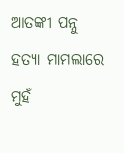ଆତଙ୍କୀ ପନ୍ନୁ ହତ୍ୟା ମାମଲାରେ ମୁହଁ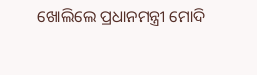ଖୋଲିଲେ ପ୍ରଧାନମନ୍ତ୍ରୀ ମୋଦି